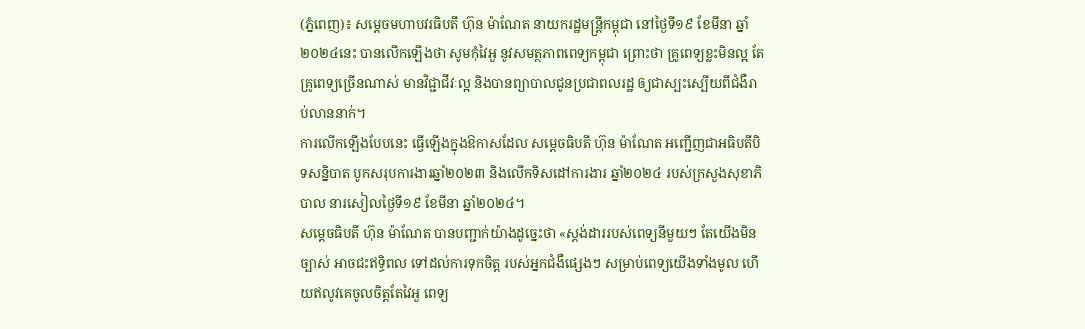(ភ្នំពេញ)៖ សម្តេចមហាបវរធិបតី ហ៊ុន ម៉ាណែត នាយករដ្ឋមន្ត្រីកម្ពុជា នៅថ្ងៃទី១៩ ខែមីនា ឆ្នាំ២០២៤នេះ បានលើកឡើងថា សូមកុំវៃអួ នូវសមត្ថភាពពេទ្យកម្ពុជា ព្រោះថា គ្រូពេទ្យខ្លះមិនល្អ តែគ្រូពេទ្យច្រើនណាស់ មានវិជ្ជាជីវៈល្អ និងបានព្យាបាលជូនប្រជាពលរដ្ឋ ឲ្យជាស្បះស្បើយពីជំងឺរាប់លាននាក់។
ការលើកឡើងបែបនេះ ធ្វើឡើងក្នុងឱកាសដែល សម្តេចធិបតី ហ៊ុន ម៉ាណែត អញ្ជើញជាអធិបតីបិទសន្និបាត បូកសរុបការងារឆ្នាំ២០២៣ និងលើកទិសដៅការងារ ឆ្នាំ២០២៤ របស់ក្រសួងសុខាភិបាល នារសៀលថ្ងៃទី១៩ ខែមីនា ឆ្នាំ២០២៤។
សម្តេចធិបតី ហ៊ុន ម៉ាណែត បានបញ្ជាក់យ៉ាងដូច្នេះថា «ស្ដង់ដាររបស់ពេទ្យនីមួយៗ តែយើងមិនច្បាស់ អាចជះឥទ្ធិពល ទៅដល់ការទុកចិត្ដ របស់អ្នកជំងឺផ្សេងៗ សម្រាប់ពេទ្យយើងទាំងមូល ហើយឥលូវគេចូលចិត្ដតែវៃអួ ពេទ្យ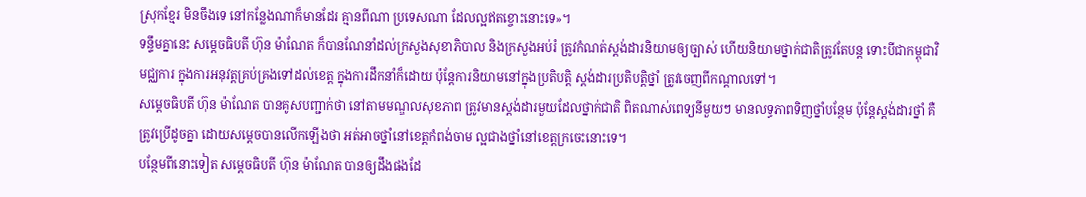ស្រុកខ្មែរ មិនចឹងទេ នៅកន្លែងណាក៏មានដែរ គ្មានពីណា ប្រទេសណា ដែលល្អឥតខ្ចោះនោះទេ»។
ទន្ទឹមគ្នានេះ សម្តេចធិបតី ហ៊ុន ម៉ាណែត ក៏បានណែនាំដល់ក្រសួងសុខាភិបាល និងក្រសួងអប់រំ ត្រូវកំណត់ស្ដង់ដារនិយាមឲ្យច្បាស់ ហើយនិយាមថ្នាក់ជាតិត្រូវតែបន្ដ ទោះបីជាកម្ពុជាវិមជ្ឈការ ក្នុងការអនុវត្ដគ្រប់គ្រងទៅដល់ខេត្ដ ក្នុងការដឹកនាំក៏ដោយ ប៉ុន្ដែការនិយាមនៅក្នុងប្រតិបត្ដិ ស្ដង់ដារប្រតិបត្ដិថ្នាំ ត្រូវចេញពីកណ្ដាលទៅ។
សម្តេចធិបតី ហ៊ុន ម៉ាណែត បានគូសបញ្ជាក់ថា នៅតាមមណ្ឌលសុខភាព ត្រូវមានស្ដង់ដារមួយដែលថ្នាក់ជាតិ ពិតណាស់ពេទ្យនីមួយៗ មានលទ្ធភាពទិញថ្នាំបន្ថែម ប៉ុន្ដែស្ដង់ដារថ្នាំ គឺត្រូវប្រើដូចគ្នា ដោយសម្ដេចបានលើកឡើងថា អត់អាចថ្នាំនៅខេត្ដកំពង់ចាម ល្អជាងថ្នាំនៅខេត្ដក្រចេះនោះទេ។
បន្ថែមពីនោះទៀត សម្តេចធិបតី ហ៊ុន ម៉ាណែត បានឲ្យដឹងផងដែ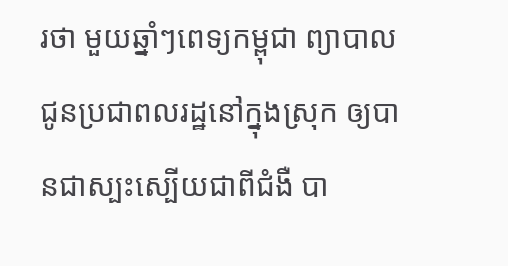រថា មួយឆ្នាំៗពេទ្យកម្ពុជា ព្យាបាលជូនប្រជាពលរដ្ឋនៅក្នុងស្រុក ឲ្យបានជាស្បះស្បើយជាពីជំងឺ បា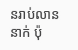នរាប់លាននាក់ ប៉ុ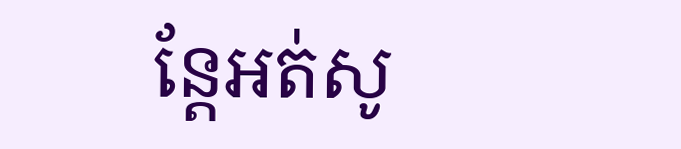ន្ដែអត់សូ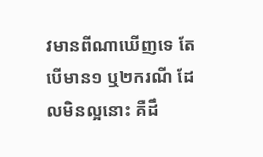វមានពីណាឃើញទេ តែបើមាន១ ឬ២ករណី ដែលមិនល្អនោះ គឺដឹ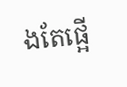ងតែផ្អើ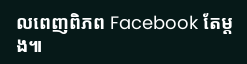លពេញពិភព Facebook តែម្ដង៕